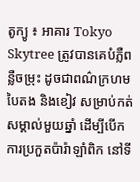តូក្យូ ៖ អាគារ Tokyo Skytree ត្រូវបានគេបំភ្លឺពនឺ្លចម្រុះ ដូចជាពណ៌ក្រហម បៃតង និងខៀវ សម្រាប់កត់សម្គាល់មួយឆ្នាំ ដើម្បីបើកការប្រកួតប៉ារ៉ាឡាំពិក នៅទី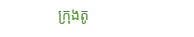ក្រុងតូ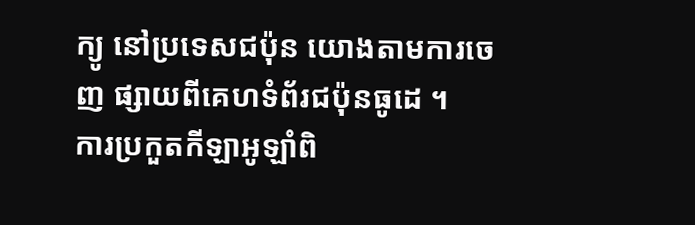ក្យូ នៅប្រទេសជប៉ុន យោងតាមការចេញ ផ្សាយពីគេហទំព័រជប៉ុនធូដេ ។
ការប្រកួតកីឡាអូឡាំពិ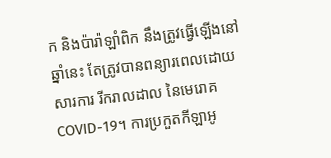ក និងប៉ារ៉ាឡាំពិក នឹងត្រូវធ្វើឡើងនៅឆ្នាំនេះ តែត្រូវបានពន្យារពេលដោយសារការ រីករាលដាល នៃមេរោគ COVID-19។ ការប្រកួតកីឡាអូ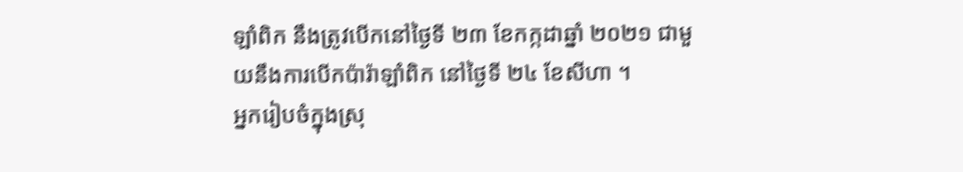ឡាំពិក នឹងត្រូវបើកនៅថ្ងៃទី ២៣ ខែកក្កដាឆ្នាំ ២០២១ ជាមួយនឹងការបើកប៉ារ៉ាឡាំពិក នៅថ្ងៃទី ២៤ ខែសីហា ។
អ្នករៀបចំក្នុងស្រុ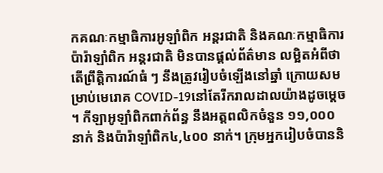កគណៈកម្មាធិការអូឡាំពិក អន្តរជាតិ និងគណៈកម្មាធិការប៉ារ៉ាឡាំពិក អន្តរជាតិ មិនបានផ្តល់ព័ត៌មាន លម្អិតអំពីថា តើព្រឹត្តិការណ៍ធំ ៗ នឹងត្រូវរៀបចំឡើងនៅឆ្នាំ ក្រោយសមម្រាប់មេរោគ COVID-19នៅតែរីករាលដាលយ៉ាងដូចម្តេច ។ កីឡាអូឡាំពិកពាក់ព័ន្ធ នឹងអត្តពលិកចំនួន ១១,០០០ នាក់ និងប៉ារ៉ាឡាំពិក៤,៤០០ នាក់។ ក្រុមអ្នករៀបចំបាននិ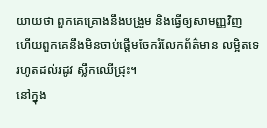យាយថា ពួកគេគ្រោងនឹងបង្រួម និងធ្វើឲ្យសាមញ្ញវិញ ហើយពួកគេនឹងមិនចាប់ផ្តើមចែករំលែកព័ត៌មាន លម្អិតទេរហូតដល់រដូវ ស្លឹកឈើជ្រុះ។
នៅក្នុង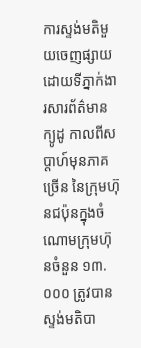ការស្ទង់មតិមួយចេញផ្សាយ ដោយទីភ្នាក់ងារសារព័ត៌មានក្យូដូ កាលពីសប្តាហ៍មុនភាគច្រើន នៃក្រុមហ៊ុនជប៉ុនក្នុងចំណោមក្រុមហ៊ុនចំនួន ១៣.០០០ ត្រូវបានស្ទង់មតិបា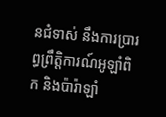នជំទាស់ នឹងការប្រារព្ធព្រឹត្តិការណ៍អូឡាំពិក និងប៉ារ៉ាឡាំ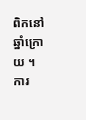ពិកនៅឆ្នាំក្រោយ ។
ការ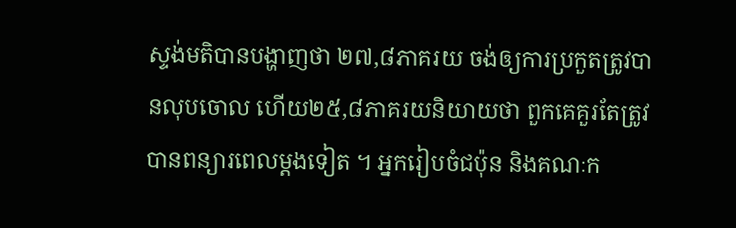ស្ទង់មតិបានបង្ហាញថា ២៧,៨ភាគរយ ចង់ឲ្យការប្រកួតត្រូវបានលុបចោល ហើយ២៥,៨ភាគរយនិយាយថា ពួកគេគួរតែត្រូវបានពន្យារពេលម្តងទៀត ។ អ្នករៀបចំជប៉ុន និងគណៈក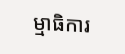ម្មាធិការ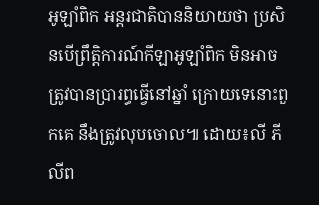អូឡាំពិក អន្តរជាតិបាននិយាយថា ប្រសិនបើព្រឹត្តិការណ៍កីឡាអូឡាំពិក មិនអាចត្រូវបានប្រារព្ធធ្វើនៅឆ្នាំ ក្រោយទេនោះពួកគេ នឹងត្រូវលុបចោល៕ ដោយ៖លី ភីលីព